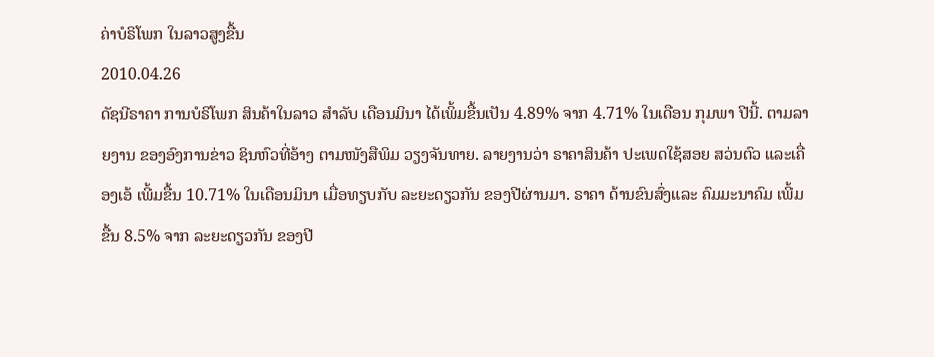ຄ່າບໍຣິໂພກ ໃນລາວສູງຂື້ນ
2010.04.26
ດັຊນີຣາຄາ ການບໍຣິໂພກ ສິນຄ້າໃນລາວ ສໍາລັບ ເດືອນມິນາ ໄດ້ເພິ້ມຂື້ນເປັນ 4.89% ຈາກ 4.71% ໃນເດືອນ ກຸມພາ ປີນີ້. ຕາມລາຍງານ ຂອງອົງການຂ່າວ ຊິນຫົວທີ່ອ້າງ ຕາມໜັງສືພິມ ວຽງຈັນທາຍ. ລາຍງານວ່າ ຣາຄາສິນຄ້າ ປະເພດໃຊ້ສອຍ ສວ່ນຕົວ ແລະເຄື່ອງເອ້ ເພີ້ມຂື້ນ 10.71% ໃນເດືອນມິນາ ເມື່ອທຽບກັບ ລະຍະດຽວກັນ ຂອງປີຜ່ານມາ. ຣາຄາ ດ້ານຂົນສົ່ງແລະ ຄົມມະນາຄົມ ເພີ້ມຂື້ນ 8.5% ຈາກ ລະຍະດຽວກັນ ຂອງປີ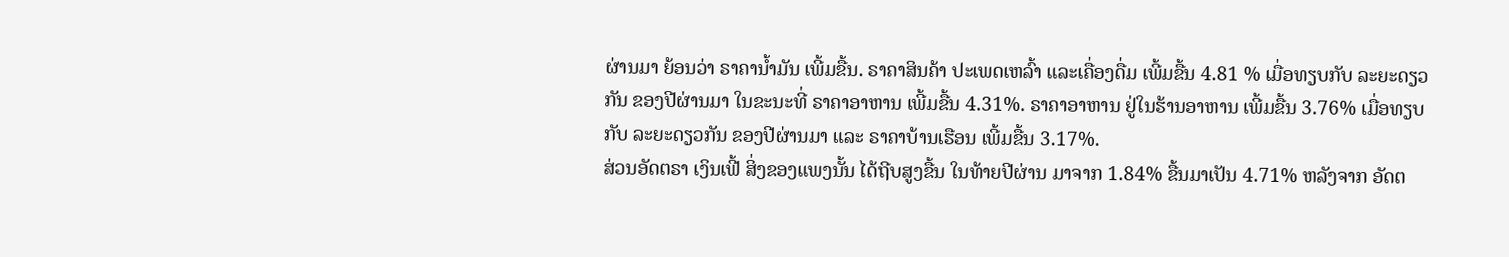ຜ່ານມາ ຍ້ອນວ່າ ຣາຄານໍ້າມັນ ເພີ້ມຂື້ນ. ຣາຄາສິນຄ້າ ປະເພດເຫລົ້າ ແລະເຄື່ອງດື່ມ ເພີ້ມຂື້ນ 4.81 % ເມື່ອທຽບກັບ ລະຍະດຽວກັນ ຂອງປີຜ່ານມາ ໃນຂະນະທີ່ ຣາຄາອາຫານ ເພີ້ມຂື້ນ 4.31%. ຣາຄາອາຫານ ຢູ່ໃນຮ້ານອາຫານ ເພີ້ມຂື້ນ 3.76% ເມື່ອທຽບກັບ ລະຍະດຽວກັນ ຂອງປີຜ່ານມາ ແລະ ຣາຄາບ້ານເຮືອນ ເພີ້ມຂື້ນ 3.17%.
ສ່ວນອັດຕຣາ ເງິນເຟີ້ ສິ່ງຂອງແພງນັ້ນ ໄດ້ຖີບສູງຂື້ນ ໃນທ້າຍປີຜ່ານ ມາຈາກ 1.84% ຂື້ນມາເປັນ 4.71% ຫລັງຈາກ ອັດຕ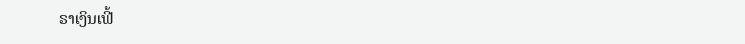ຣາເງິນເຟີ້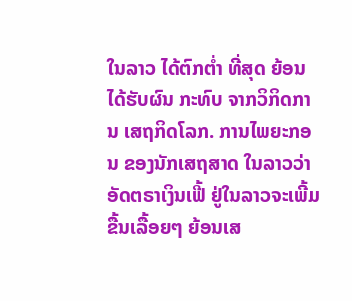ໃນລາວ ໄດ້ຕົກຕໍ່າ ທີ່ສຸດ ຍ້ອນໄດ້ຮັບຜົນ ກະທົບ ຈາກວິກິດການ ເສຖກິດໂລກ. ການໄພຍະກອນ ຂອງນັກເສຖສາດ ໃນລາວວ່າ ອັດຕຣາເງິນເຟີ້ ຢູ່ໃນລາວຈະເພີ້ມ ຂື້ນເລື້ອຍໆ ຍ້ອນເສ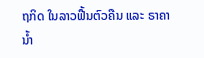ຖກິດ ໃນລາວຟື້ນຕົວຄືນ ແລະ ຣາຄານໍ້າ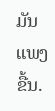ມັນ ແພງຂື້ນ.